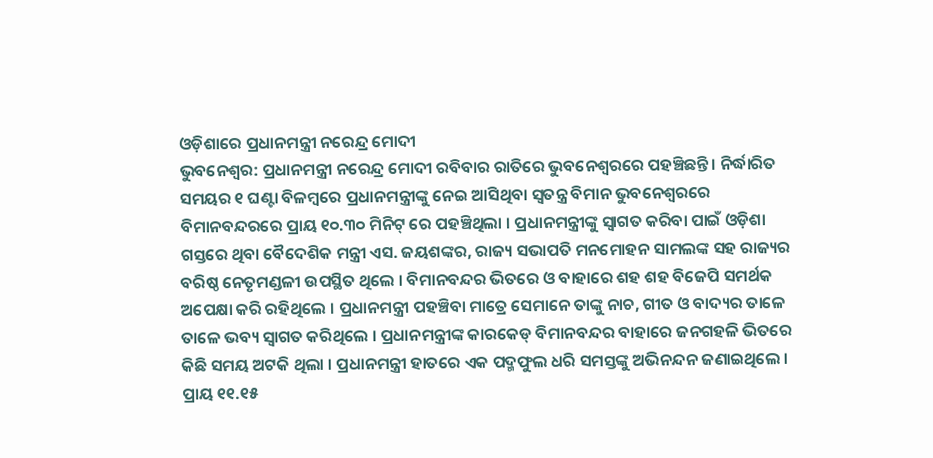ଓଡ଼ିଶାରେ ପ୍ରଧାନମନ୍ତ୍ରୀ ନରେନ୍ଦ୍ର ମୋଦୀ
ଭୁବନେଶ୍ୱର: ପ୍ରଧାନମନ୍ତ୍ରୀ ନରେନ୍ଦ୍ର ମୋଦୀ ରବିବାର ରାତିରେ ଭୁବନେଶ୍ୱରରେ ପହଞ୍ଚିଛନ୍ତି । ନିର୍ଦ୍ଧାରିତ ସମୟର ୧ ଘଣ୍ଟା ବିଳମ୍ବରେ ପ୍ରଧାନମନ୍ତ୍ରୀଙ୍କୁ ନେଇ ଆସିଥିବା ସ୍ୱତନ୍ତ୍ର ବିମାନ ଭୁବନେଶ୍ୱରରେ ବିମାନବନ୍ଦରରେ ପ୍ରାୟ ୧୦.୩୦ ମିନିଟ୍ ରେ ପହଞ୍ଚିଥିଲା । ପ୍ରଧାନମନ୍ତ୍ରୀଙ୍କୁ ସ୍ୱାଗତ କରିବା ପାଇଁ ଓଡ଼ିଶା ଗସ୍ତରେ ଥିବା ବୈଦେଶିକ ମନ୍ତ୍ରୀ ଏସ. ଜୟଶଙ୍କର, ରାଜ୍ୟ ସଭାପତି ମନମୋହନ ସାମଲଙ୍କ ସହ ରାଜ୍ୟର ବରିଷ୍ଠ ନେତୃମଣ୍ଡଳୀ ଉପସ୍ଥିତ ଥିଲେ । ବିମାନବନ୍ଦର ଭିତରେ ଓ ବାହାରେ ଶହ ଶହ ବିଜେପି ସମର୍ଥକ ଅପେକ୍ଷା କରି ରହିଥିଲେ । ପ୍ରଧାନମନ୍ତ୍ରୀ ପହଞ୍ଚିବା ମାତ୍ରେ ସେମାନେ ତାଙ୍କୁ ନାଚ, ଗୀତ ଓ ବାଦ୍ୟର ତାଳେ ତାଳେ ଭବ୍ୟ ସ୍ୱାଗତ କରିଥିଲେ । ପ୍ରଧାନମନ୍ତ୍ରୀଙ୍କ କାରକେଡ୍ ବିମାନବନ୍ଦର ବାହାରେ ଜନଗହଳି ଭିତରେ କିଛି ସମୟ ଅଟକି ଥିଲା । ପ୍ରଧାନମନ୍ତ୍ରୀ ହାତରେ ଏକ ପଦ୍ମଫୁଲ ଧରି ସମସ୍ତଙ୍କୁ ଅଭିନନ୍ଦନ ଜଣାଇଥିଲେ । ପ୍ରାୟ ୧୧.୧୫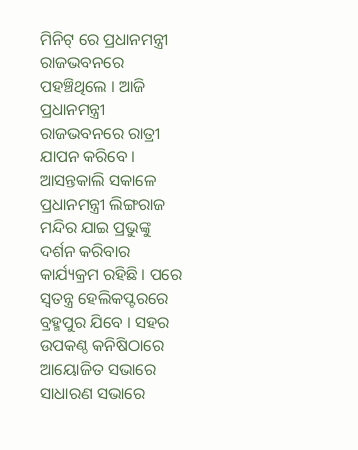ମିନିଟ୍ ରେ ପ୍ରଧାନମନ୍ତ୍ରୀ ରାଜଭବନରେ ପହଞ୍ଚିଥିଲେ । ଆଜି ପ୍ରଧାନମନ୍ତ୍ରୀ ରାଜଭବନରେ ରାତ୍ରୀ ଯାପନ କରିବେ । ଆସନ୍ତକାଲି ସକାଳେ ପ୍ରଧାନମନ୍ତ୍ରୀ ଲିଙ୍ଗରାଜ ମନ୍ଦିର ଯାଇ ପ୍ରଭୁଙ୍କୁ ଦର୍ଶନ କରିବାର କାର୍ଯ୍ୟକ୍ରମ ରହିଛି । ପରେ ସ୍ୱତନ୍ତ୍ର ହେଲିକପ୍ଟରରେ ବ୍ରହ୍ମପୁର ଯିବେ । ସହର ଉପକଣ୍ଠ କନିଷିଠାରେ ଆୟୋଜିତ ସଭାରେ ସାଧାରଣ ସଭାରେ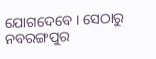ଯୋଗଦେବେ । ସେଠାରୁ ନବରଙ୍ଗପୁର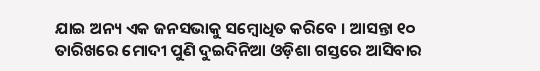ଯାଇ ଅନ୍ୟ ଏକ ଜନସଭାକୁ ସମ୍ବୋଧିତ କରିବେ । ଆସନ୍ତା ୧୦ ତାରିଖରେ ମୋଦୀ ପୁଣି ଦୁଇଦିନିଆ ଓଡ଼ିଶା ଗସ୍ତରେ ଆସିବାର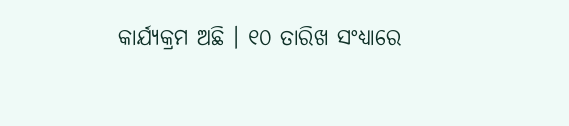କାର୍ଯ୍ୟକ୍ରମ ଅଛି । ୧୦ ତାରିଖ ସଂଧ୍ୟାରେ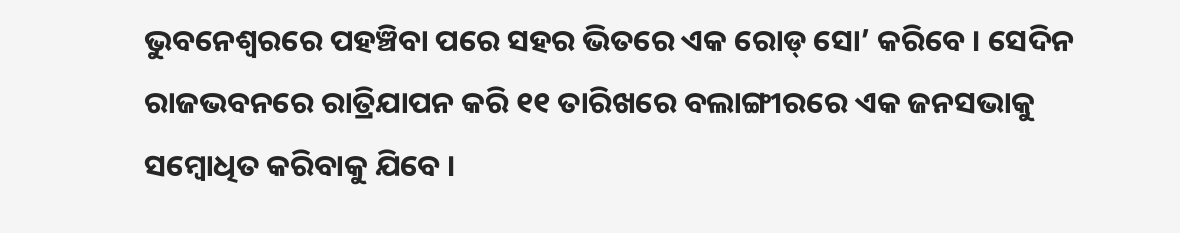ଭୁବନେଶ୍ୱରରେ ପହଞ୍ଚିବା ପରେ ସହର ଭିତରେ ଏକ ରୋଡ୍ ସୋ’ କରିବେ । ସେଦିନ ରାଜଭବନରେ ରାତ୍ରିଯାପନ କରି ୧୧ ତାରିଖରେ ବଲାଙ୍ଗୀରରେ ଏକ ଜନସଭାକୁ ସମ୍ବୋଧିତ କରିବାକୁ ଯିବେ ।